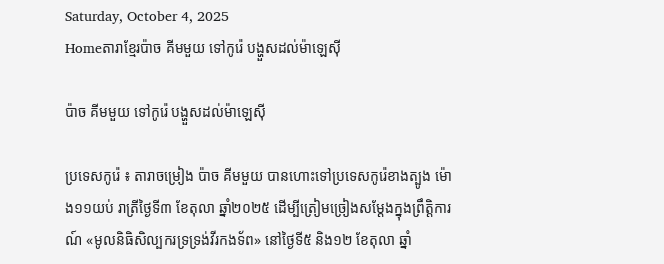Saturday, October 4, 2025
Homeតារាខ្មែរប៉ាច គីមមួយ ទៅកូរ៉េ បង្ហួសដល់ម៉ាឡេស៊ី

ប៉ាច គីមមួយ ទៅកូរ៉េ បង្ហួសដល់ម៉ាឡេស៊ី

ប្រទេសកូរ៉េ ៖ តារាចម្រៀង ប៉ាច គីមមួយ បានហោះទៅប្រទេសកូរ៉េខាងត្បូង ម៉ោង១១យប់ រាត្រីថ្ងៃទី៣ ខែតុលា ឆ្នាំ២០២៥ ដើម្បីត្រៀមច្រៀងសម្ដែងក្នុងព្រឹត្តិការណ៍ «មូលនិធិសិល្បករទ្រទ្រង់វីរកងទ័ព» នៅថ្ងៃទី៥ និង១២ ខែតុលា ឆ្នាំ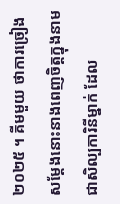២០២៥ ។ គីមមួយ ថាការច្រៀងសម្ដែងនោះនាងពេញចិត្តក្នុងនាមជាសិល្បការិនីម្នាក់ ដែល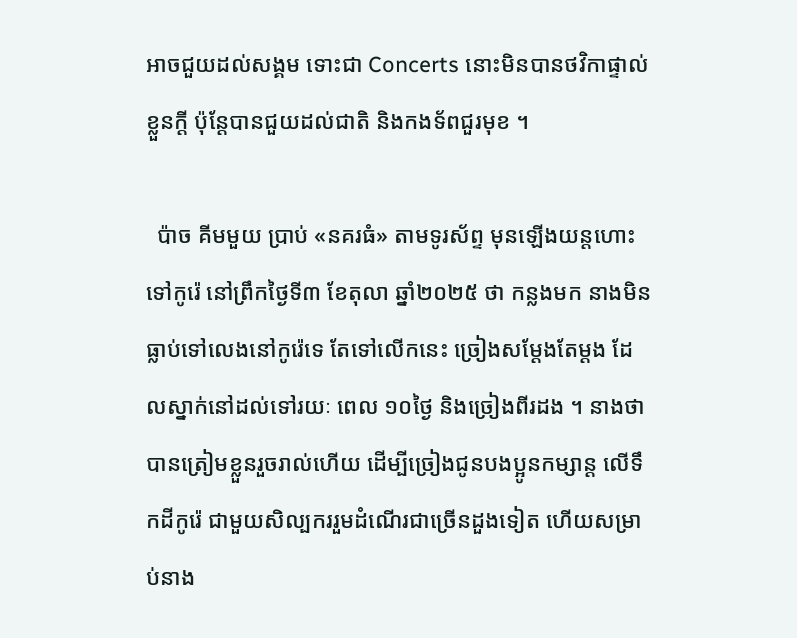អាចជួយដល់សង្គម ទោះជា Concerts នោះមិនបានថវិកាផ្ទាល់ខ្លួនក្ដី ប៉ុន្ដែបានជួយដល់ជាតិ និងកងទ័ពជួរមុខ ។

  ប៉ាច គីមមួយ ប្រាប់ «នគរធំ» តាមទូរស័ព្ទ មុនឡើងយន្ដហោះទៅកូរ៉េ នៅព្រឹកថ្ងៃទី៣ ខែតុលា ឆ្នាំ២០២៥ ថា កន្លងមក នាងមិនធ្លាប់ទៅលេងនៅកូរ៉េទេ តែទៅលើកនេះ ច្រៀងសម្ដែងតែម្ដង ដែលស្នាក់នៅដល់ទៅរយៈ ពេល ១០ថ្ងៃ និងច្រៀងពីរដង ។ នាងថា បានត្រៀមខ្លួនរួចរាល់ហើយ ដើម្បីច្រៀងជូនបងប្អូនកម្សាន្ដ លើទឹកដីកូរ៉េ ជាមួយសិល្បកររួមដំណើរជាច្រើនដួងទៀត ហើយសម្រាប់នាង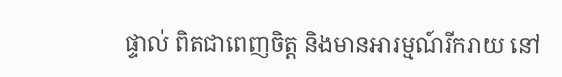ផ្ទាល់ ពិតជាពេញចិត្ត និងមានអារម្មណ៍រីករាយ នៅ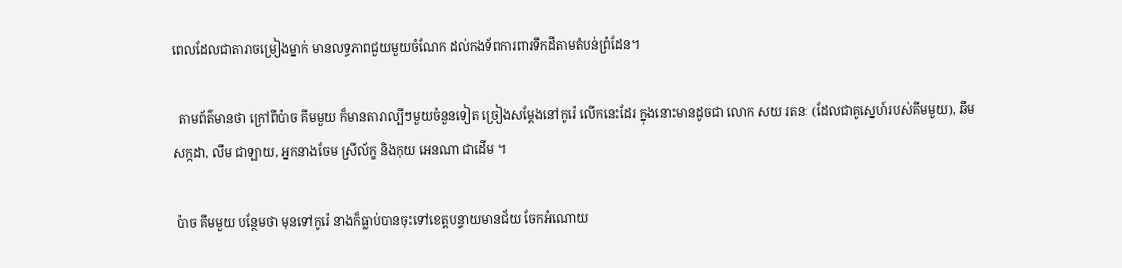ពេលដែលជាតារាចម្រៀងម្នាក់ មានលទ្ធភាពជួយមួយចំណែក ដល់កងទ័ពការពារទឹកដីតាមតំបន់ព្រំដែន។

  តាមព័ត៌មានថា ក្រៅពីប៉ាច គីមមួយ ក៏មានតារាល្បីៗមួយចំនួនទៀត ច្រៀងសម្ដែងនៅកូរ៉េ លើកនេះដែរ ក្នុងនោះមានដូចជា លោក សយ រតនៈ (ដែលជាគូស្នេហ៍របស់គីមមួយ), ឆឹម សក្កដា, លឹម ជាឡាយ, អ្នកនាងចែម ស្រីល័ក្ខ និងកុយ អេនណា ជាដើម ។

 ប៉ាច គីមមួយ បន្ថែមថា មុនទៅកូរ៉េ នាងក៏ធ្លាប់បានចុះទៅខេត្តបន្ទាយមានជ័យ ចែកអំណោយ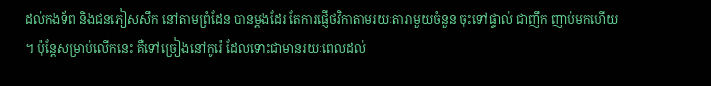ដល់កងទ័ព និងជនភៀសសឹក នៅតាមព្រំដែន បានម្ដងដែរ តែការផ្ញើថវិកាតាមរយៈតារាមួយចំនួន ចុះទៅផ្ទាល់ ជាញឹក ញាប់មកហើយ ។ ប៉ុន្ដែសម្រាប់លើកនេះ គឺទៅច្រៀងនៅកូរ៉េ ដែលទោះជាមានរយៈពេលដល់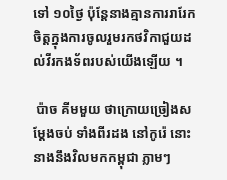ទៅ ១០ថ្ងៃ ប៉ុន្ដែនាងគ្មានការរារែកចិត្តក្នុងការចូលរួមរកថវិកាជួយដល់វីរកងទ័ពរបស់យើងឡើយ ។

 ប៉ាច គីមមួយ ថាក្រោយច្រៀងសម្ដែងចប់ ទាំងពីរដង នៅកូរ៉េ នោះនាងនឹងវិលមកកម្ពុជា ភ្លាមៗ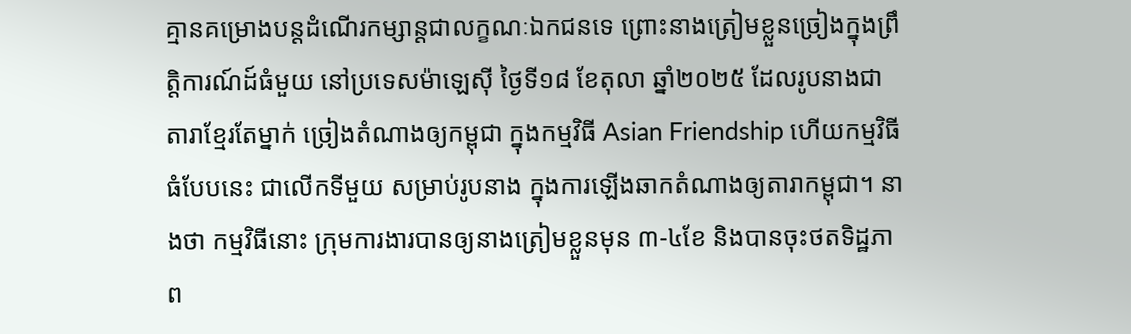គ្មានគម្រោងបន្ដដំណើរកម្សាន្ដជាលក្ខណៈឯកជនទេ ព្រោះនាងត្រៀមខ្លួនច្រៀងក្នុងព្រឹត្តិការណ៍ដ៍ធំមួយ នៅប្រទេសម៉ាឡេស៊ី ថ្ងៃទី១៨ ខែតុលា ឆ្នាំ២០២៥ ដែលរូបនាងជាតារាខ្មែរតែម្នាក់ ច្រៀងតំណាងឲ្យកម្ពុជា ក្នុងកម្មវិធី Asian Friendship ហើយកម្មវិធីធំបែបនេះ ជាលើកទីមួយ សម្រាប់រូបនាង ក្នុងការឡើងឆាកតំណាងឲ្យតារាកម្ពុជា។ នាងថា កម្មវិធីនោះ ក្រុមការងារបានឲ្យនាងត្រៀមខ្លួនមុន ៣-៤ខែ និងបានចុះថតទិដ្ឋភាព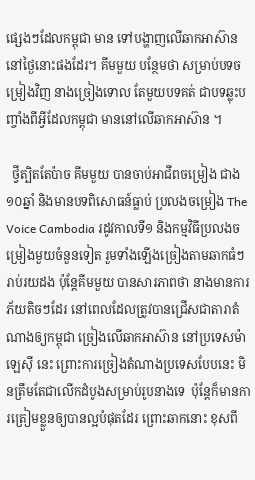ផ្សេងៗដែលកម្ពុជា មាន ទៅបង្ហាញលើឆាកអាស៊ាន នៅថ្ងៃនោះផងដែរ។ គីមមួយ បន្ថែមថា សម្រាប់បទចម្រៀងវិញ នាងច្រៀងទោល តែមួយបទគត់ ជាបទឆ្លុះបញ្ចាំងពីអ្វីដែលកម្ពុជា មាននៅលើឆាកអាស៊ាន ។

  ថ្វីត្បិតតែប៉ាច គីមមួយ បានចាប់អាជីពចម្រៀង ជាង១០ឆ្នាំ និងមានបទពិសោធន៍ធ្លាប់ ប្រលងចម្រៀង The Voice Cambodia រដូវកាលទី១ និងកម្មវិធីប្រលងចម្រៀងមួយចំនួនទៀត រួមទាំងឡើងច្រៀងតាមឆាកធំៗ រាប់រយដង ប៉ុន្ដែគីមមួយ បានសារភាពថា នាងមានការភ័យតិចៗដែរ នៅពេលដែលត្រូវបានជ្រើសជាតារាតំណាងឲ្យកម្ពុជា ច្រៀងលើឆាកអាស៊ាន នៅប្រទេសម៉ាឡេស៊ី នេះ ព្រោះការច្រៀងតំណាងប្រទេសបែបនេះ មិនត្រឹមតែជាលើកដំបូងសម្រាប់រូបនាងទេ  ប៉ុន្ដែក៏មានការត្រៀមខ្លួនឲ្យបានល្អបំផុតដែរ ព្រោះឆាកនោះ ខុសពី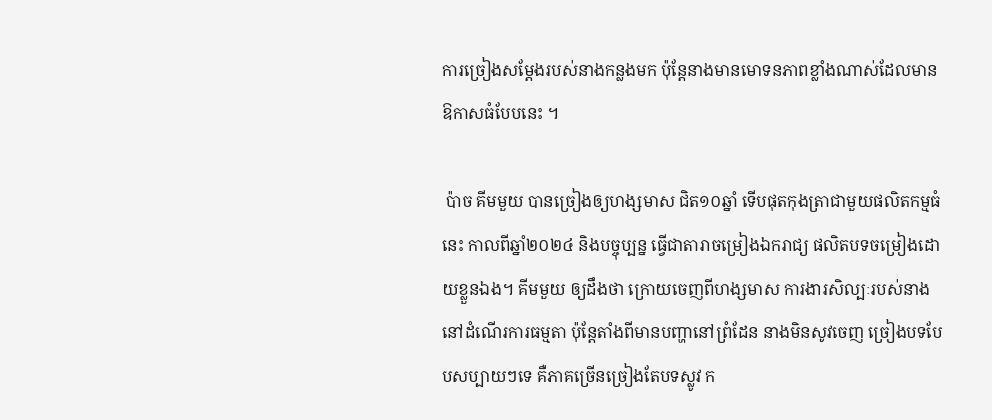ការច្រៀងសម្ដែងរបស់នាងកន្លងមក ប៉ុន្ដែនាងមានមោទនភាពខ្លាំងណាស់ដែលមានឱកាសធំបែបនេះ ។

 ប៉ាច គីមមួយ បានច្រៀងឲ្យហង្សមាស ជិត១០ឆ្នាំ ទើបផុតកុងត្រាជាមួយផលិតកម្មធំនេះ កាលពីឆ្នាំ២០២៤ និងបច្ចុប្បន្ន ធ្វើជាតារាចម្រៀងឯករាជ្យ ផលិតបទចម្រៀងដោយខ្លួនឯង។ គីមមួយ ឲ្យដឹងថា ក្រោយចេញពីហង្សមាស ការងារសិល្បៈរបស់នាង នៅដំណើរការធម្មតា ប៉ុន្ដែតាំងពីមានបញ្ហានៅព្រំដែន នាងមិនសូវចេញ ច្រៀងបទបែបសប្បាយៗទេ គឺភាគច្រើនច្រៀងតែបទស្លូវ ក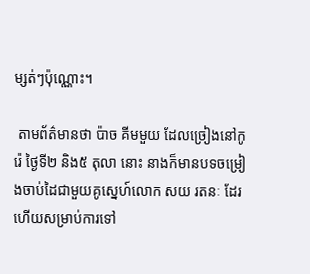ម្សត់ៗប៉ុណ្ណោះ។

 តាមព័ត៌មានថា ប៉ាច គីមមួយ ដែលច្រៀងនៅកូរ៉េ ថ្ងៃទី២ និង៥ តុលា នោះ នាងក៏មានបទចម្រៀងចាប់ដៃជាមួយគូស្នេហ៍លោក សយ រតនៈ ដែរ ហើយសម្រាប់ការទៅ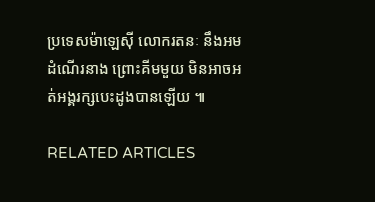ប្រទេសម៉ាឡេស៊ី លោករតនៈ នឹងអមដំណើរនាង ព្រោះគីមមួយ មិនអាចអត់អង្គរក្សបេះដូងបានឡើយ ៕

RELATED ARTICLES